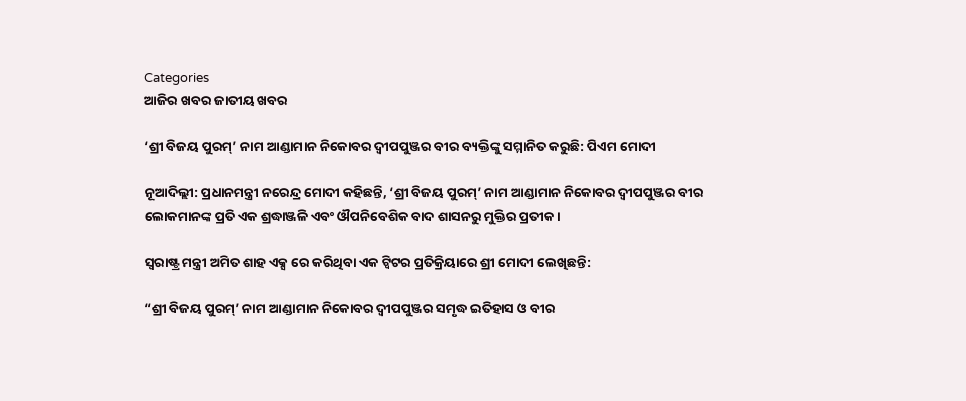Categories
ଆଜିର ଖବର ଜାତୀୟ ଖବର

‘ଶ୍ରୀ ବିଜୟ ପୁରମ୍’ ନାମ ଆଣ୍ଡାମାନ ନିକୋବର ଦ୍ୱୀପପୁଞ୍ଜର ବୀର ବ୍ୟକ୍ତିଙ୍କୁ ସମ୍ମାନିତ କରୁଛି: ପିଏମ ମୋଦୀ

ନୂଆଦିଲ୍ଲୀ: ପ୍ରଧାନମନ୍ତ୍ରୀ ନରେନ୍ଦ୍ର ମୋଦୀ କହିଛନ୍ତି, ‘ଶ୍ରୀ ବିଜୟ ପୁରମ୍‌’ ନାମ ଆଣ୍ଡାମାନ ନିକୋବର ଦ୍ୱୀପପୁଞ୍ଜର ବୀର ଲୋକମାନଙ୍କ ପ୍ରତି ଏକ ଶ୍ରଦ୍ଧାଞ୍ଜଳି ଏବଂ ଔପନିବେଶିକ ବାଦ ଶାସନରୁ ମୁକ୍ତିର ପ୍ରତୀକ।

ସ୍ୱରାଷ୍ଟ୍ର ମନ୍ତ୍ରୀ ଅମିତ ଶାହ ଏକ୍ସ ରେ କରିଥିବା ଏକ ଟ୍ୱିଟର ପ୍ରତିକ୍ରିୟାରେ ଶ୍ରୀ ମୋଦୀ ଲେଖିଛନ୍ତି:

“ଶ୍ରୀ ବିଜୟ ପୁରମ୍‌’ ନାମ ଆଣ୍ଡାମାନ ନିକୋବର ଦ୍ୱୀପପୁଞ୍ଜର ସମୃଦ୍ଧ ଇତିହାସ ଓ ବୀର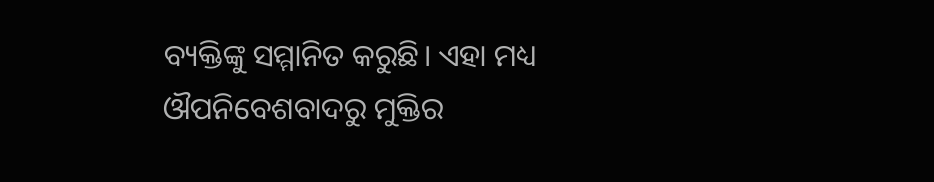ବ୍ୟକ୍ତିଙ୍କୁ ସମ୍ମାନିତ କରୁଛି। ଏହା ମଧ୍ୟ ଔପନିବେଶବାଦରୁ ମୁକ୍ତିର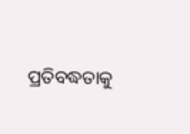ପ୍ରତିବଦ୍ଧତାକୁ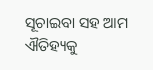ସୂଚାଇବା ସହ ଆମ ଐତିହ୍ୟକୁ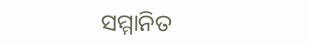ସମ୍ମାନିତ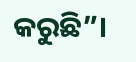କରୁଛି”।